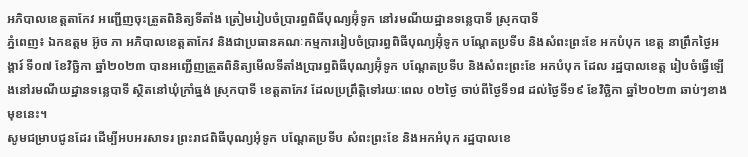អភិបាលខេត្តតាកែវ អញ្ជើញចុះត្រួតពិនិត្យទីតាំង ត្រៀមរៀបចំប្រារព្ធពិធីបុណ្យអ៊ុំទូក នៅរមណីយដ្ឋានទន្លេបាទី ស្រុកបាទី
ភ្នំពេញ៖ ឯកឧត្តម អ៊ូច ភា អភិបាលខេត្តតាកែវ និងជាប្រធានគណៈកម្មការរៀបចំប្រារព្ធពិធីបុណ្យអ៊ុំទូក បណ្តែតប្រទីប និងសំពះព្រះខែ អកបំបុក ខេត្ត នាព្រឹកថ្ងៃអង្គារ៍ ទី០៧ ខែវិច្ឆិកា ឆ្នាំ២០២៣ បានអញ្ជើញត្រួតពិនិត្យមើលទីតាំងប្រារព្ធពិធីបុណ្យអ៊ុំទូក បណ្តែតប្រទីប និងសំពះព្រះខែ អកបំបុក ដែល រដ្ឋបាលខេត្ត រៀបចំធ្វើឡើងនៅរមណីយដ្ឋានទន្លេបាទី ស្ថិតនៅឃុំក្រាំធ្នង់ ស្រុកបាទី ខេត្តតាកែវ ដែលប្រព្រឹត្តិទៅរយៈពេល ០២ថ្ងៃ ចាប់ពីថ្ងៃទី១៨ ដល់ថ្ងៃទី១៩ ខែវិច្ឆិកា ឆ្នាំ២០២៣ ឆាប់ៗខាងមុខនេះ។
សូមជម្រាបជូនដែរ ដើម្បីអបអរសាទរ ព្រះរាជពិធីបុណ្យអុំទូក បណ្តែតប្រទីប សំពះព្រះខែ និងអកអំបុក រដ្ឋបាលខេ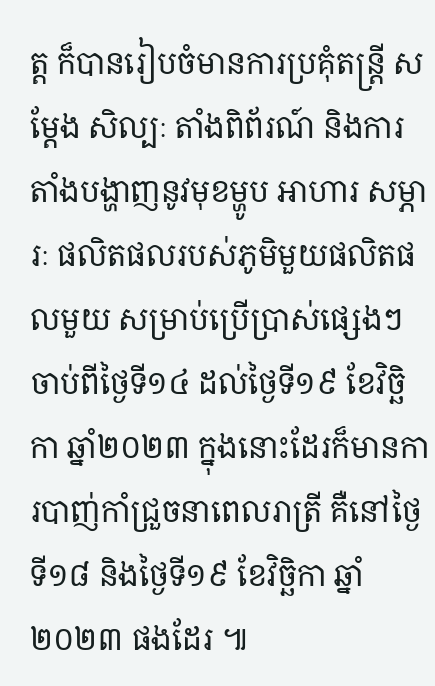ត្ត ក៏បានរៀបចំមានការប្រគុំតន្រ្តី សម្ដែង សិល្បៈ តាំងពិព័រណ៍ និងការតាំងបង្ហាញនូវមុខម្ហូប អាហារ សម្ភារៈ ផលិតផលរបស់ភូមិមួយផលិតផលមួយ សម្រាប់ប្រើប្រាស់ផ្សេងៗ ចាប់ពីថ្ងៃទី១៤ ដល់ថ្ងៃទី១៩ ខែវិច្ឆិកា ឆ្នាំ២០២៣ ក្នុងនោះដែរក៏មានការបាញ់កាំជ្រួចនាពេលរាត្រី គឺនៅថ្ងៃទី១៨ និងថ្ងៃទី១៩ ខែវិច្ឆិកា ឆ្នាំ២០២៣ ផងដែរ ៕